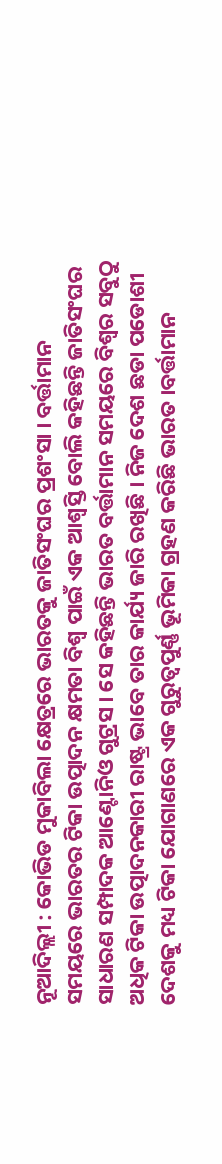ନୂଆଦିଲ୍ଲୀ : କୋଭିଡ ମୁକାବିଲା କ୍ଷେତ୍ରରେ ଭାରତକୁ ଜାତିସଂଘର ପ୍ରଶଂସା । ବର୍ତ୍ତାମାନ ସମୟରେ ଭାରତର ଟିକା ଉତ୍ପାଦନ କ୍ଷମତା ବିଶ୍ବ ପାଇଁ ଏକ ଆଶ୍ବସ୍ତି ବୋଲି କହିଛନ୍ତି ଜାତିସଂଘର ସାଧାରଣ ସମ୍ପାଦକ ଆଣ୍ଟୋନିଓ ଗୁଟ୍ରସ । ସେ କହିଛନ୍ତି ଭାରତ ବର୍ତ୍ତାମାନ ସମୟରେ ବିଶ୍ବର ସବୁଠୁ ଅଧିକ ଟିକା ଉତ୍ପାଦନକାରୀ ରାଷ୍ଟ୍ର ଭାବେ ତାର କାର୍ଯ୍ୟ ଜାରି ରଖିଛି । ନିଜ ଦେଶ ଛଡା ପଡୋଶୀ ଦେଶକୁ ମଧ୍ୟ ଟିକା ଯୋଗାଣରେ ଏକ ଗୁରୁତ୍ବପୁର୍ଣ୍ଣ ଭୂମିକା ଗ୍ରହଣ କରିଛି ଭାରତ ।ବର୍ତ୍ତାମାନ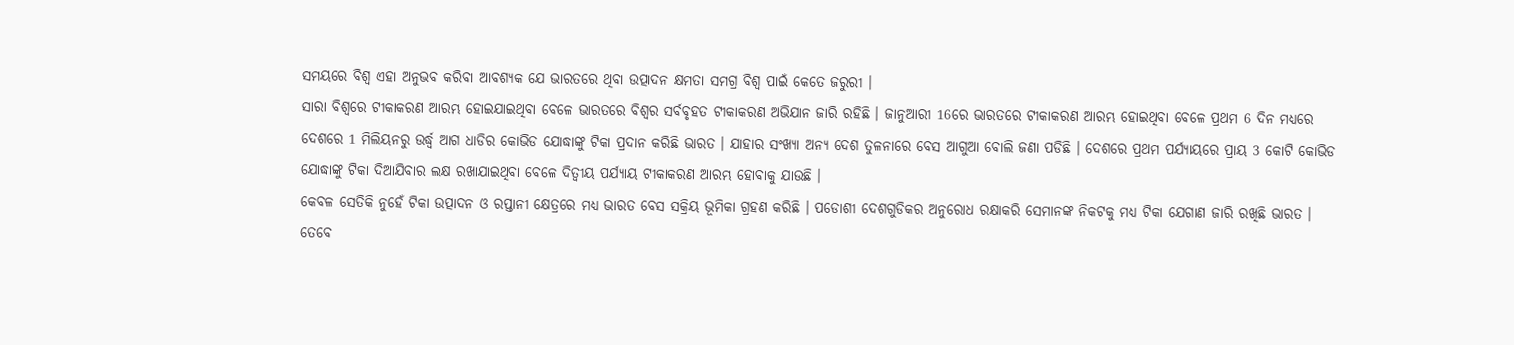ସମୟରେ ବିଶ୍ବ ଏହା ଅନୁଭବ କରିବା ଆବଶ୍ୟକ ଯେ ଭାରତରେ ଥିବା ଉତ୍ପାଦନ କ୍ଷମତା ସମଗ୍ର ବିଶ୍ବ ପାଇଁ କେତେ ଜରୁରୀ ।
ସାରା ବିଶ୍ବରେ ଟୀକାକରଣ ଆରମ୍ଭ ହୋଇଯାଇଥିବା ବେଳେ ଭାରତରେ ବିଶ୍ବର ସର୍ବବୃହତ ଟୀକାକରଣ ଅଭିଯାନ ଜାରି ରହିଛି । ଜାନୁଆରୀ 16ରେ ଭାରତରେ ଟୀକାକରଣ ଆରମ୍ଭ ହୋଇଥିବା ବେଳେ ପ୍ରଥମ 6 ଦିନ ମଧ୍ୟରେ ଦେଶରେ 1 ମିଲିୟନରୁ ଉର୍ଦ୍ଧ୍ବ ଆଗ ଧାଡିର କୋଭିଡ ଯୋଦ୍ଧାଙ୍କୁ ଟିକା ପ୍ରଦାନ କରିଛି ଭାରତ । ଯାହାର ସଂଖ୍ୟା ଅନ୍ୟ ଦେଶ ତୁଳନାରେ ବେସ ଆଗୁଆ ବୋଲି ଜଣା ପଡିଛି । ଦେଶରେ ପ୍ରଥମ ପର୍ଯ୍ୟାୟରେ ପ୍ରାୟ 3 କୋଟି କୋଭିଡ ଯୋଦ୍ଧାଙ୍କୁ ଟିକା ଦିଆଯିବାର ଲକ୍ଷ ରଖାଯାଇଥିବା ବେଳେ ଦିତ୍ବୀୟ ପର୍ଯ୍ୟାୟ ଟୀକାକରଣ ଆରମ୍ଭ ହୋବାକୁ ଯାଉଛି ।
କେବଳ ସେତିକି ନୁହେଁ ଟିକା ଉତ୍ପାଦନ ଓ ରପ୍ତାନୀ କ୍ଷେତ୍ରରେ ମଧ୍ୟ ଭାରତ ବେସ ସକ୍ରିୟ ଭୂମିକା ଗ୍ରହଣ କରିଛି । ପଡୋଶୀ ଦେଶଗୁଡିକର ଅନୁରୋଧ ରକ୍ଷାକରି ସେମାନଙ୍କ ନିକଟକୁ ମଧ୍ୟ ଟିକା ଯେଗାଣ ଜାରି ରଖିଛି ଭାରତ । ତେବେ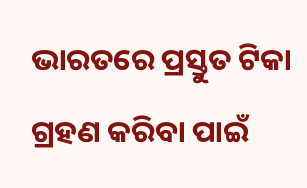ଭାରତରେ ପ୍ରସ୍ତୁତ ଟିକା ଗ୍ରହଣ କରିବା ପାଇଁ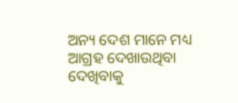ଅନ୍ୟ ଦେଶ ମାନେ ମଧ୍ୟ ଆଗ୍ରହ ଦେଖାଉଥିବା ଦେଖିବାକୁ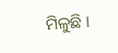ମିଳୁଛି ।